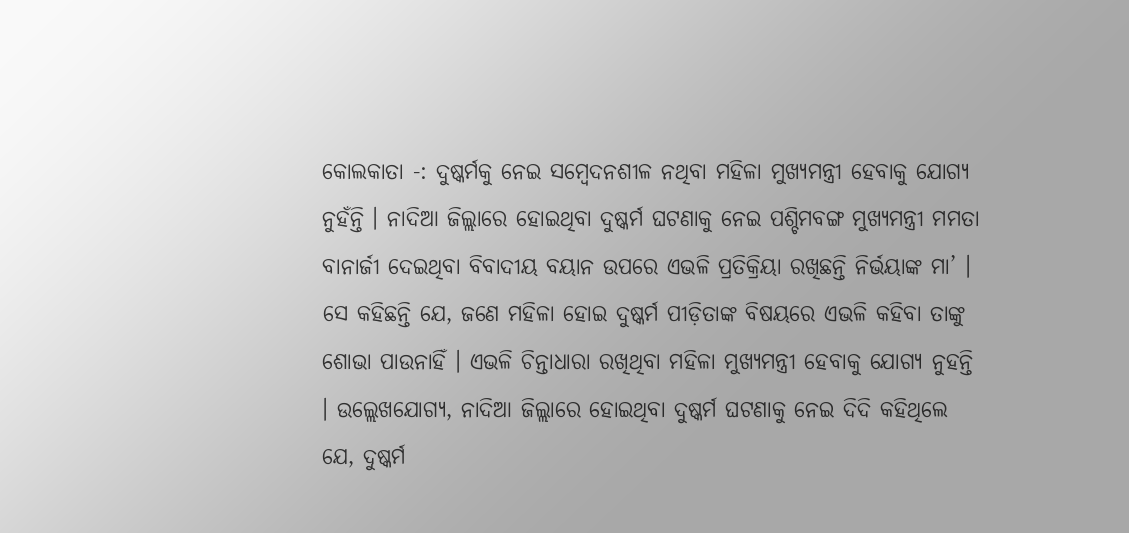କୋଲକାତା -: ଦୁଷ୍କର୍ମକୁ ନେଇ ସମ୍ବେଦନଶୀଳ ନଥିବା ମହିଳା ମୁଖ୍ୟମନ୍ତ୍ରୀ ହେବାକୁ ଯୋଗ୍ୟ ନୁହଁନ୍ତି । ନାଦିଆ ଜିଲ୍ଲାରେ ହୋଇଥିବା ଦୁଷ୍କର୍ମ ଘଟଣାକୁ ନେଇ ପଶ୍ଚିମବଙ୍ଗ ମୁଖ୍ୟମନ୍ତ୍ରୀ ମମତା ବାନାର୍ଜୀ ଦେଇଥିବା ବିବାଦୀୟ ବୟାନ ଉପରେ ଏଭଳି ପ୍ରତିକ୍ରିୟା ରଖିଛନ୍ତି ନିର୍ଭୟାଙ୍କ ମା’ ।
ସେ କହିଛନ୍ତି ଯେ, ଜଣେ ମହିଳା ହୋଇ ଦୁଷ୍କର୍ମ ପୀଡ଼ିତାଙ୍କ ବିଷୟରେ ଏଭଳି କହିବା ତାଙ୍କୁ ଶୋଭା ପାଉନାହିଁ । ଏଭଳି ଚିନ୍ତାଧାରା ରଖିଥିବା ମହିଳା ମୁଖ୍ୟମନ୍ତ୍ରୀ ହେବାକୁ ଯୋଗ୍ୟ ନୁହନ୍ତି । ଉଲ୍ଲେଖଯୋଗ୍ୟ, ନାଦିଆ ଜିଲ୍ଲାରେ ହୋଇଥିବା ଦୁଷ୍କର୍ମ ଘଟଣାକୁ ନେଇ ଦିଦି କହିଥିଲେ ଯେ, ଦୁଷ୍କର୍ମ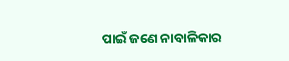ପାଇଁ ଜଣେ ନାବାଳିକାର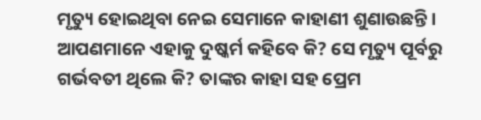ମୃତ୍ୟୁ ହୋଇଥିବା ନେଇ ସେମାନେ କାହାଣୀ ଶୁଣାଉଛନ୍ତି ।
ଆପଣମାନେ ଏହାକୁ ଦୁଷ୍କର୍ମ କହିବେ କି? ସେ ମୃତ୍ୟୁ ପୂର୍ବରୁ ଗର୍ଭବତୀ ଥିଲେ କି? ତାଙ୍କର କାହା ସହ ପ୍ରେମ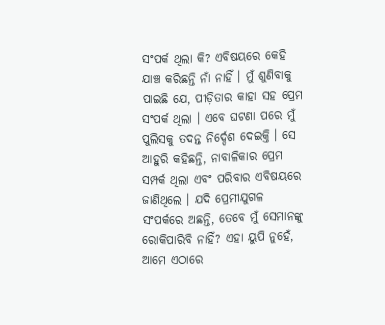ସଂପର୍କ ଥିଲା କି? ଏବିଷୟରେ କେହି ଯାଞ୍ଚ କରିଛନ୍ତି ନାଁ ନାହିଁ । ମୁଁ ଶୁଣିବାକୁ ପାଇଛି ଯେ, ପୀଡ଼ିତାର କାହା ସହ ପ୍ରେମ ସଂପର୍କ ଥିଲା । ଏବେ ଘଟଣା ପରେ ମୁଁ ପୁଲିସକୁ ତଦନ୍ତ ନିର୍ଦ୍ଦେଶ ଦେଇକ୍ତି । ସେ ଆହୁରି କହିଛନ୍ତି, ନାବାଳିକାର ପ୍ରେମ ସମ୍ପର୍କ ଥିଲା ଏବଂ ପରିବାର ଏବିଷୟରେ ଜାଣିଥିଲେ । ଯଦି ପ୍ରେମୀଯୁଗଳ ସଂପର୍କରେ ଅଛନ୍ତି, ତେବେ ମୁଁ ସେମାନଙ୍କୁ ରୋକିପାରିବି ନାହିଁ? ଏହା ୟୁପି ନୁହେଁ, ଆମେ ଏଠାରେ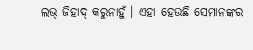ଲଭ୍ ଜିହାଦ୍ କରୁନାହୁଁ । ଏହା ହେଉଛି ସେମାନଙ୍କର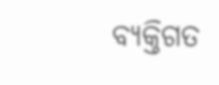ବ୍ୟକ୍ତିଗତ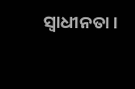ସ୍ୱାଧୀନତା ।